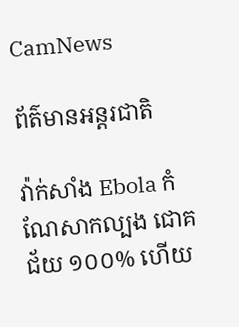CamNews

ព័ត៌មានអន្តរជាតិ

វ៉ាក់សាំង Ebola កំណែសាកល្បង ជោគជ័យ ១០០% ហើយ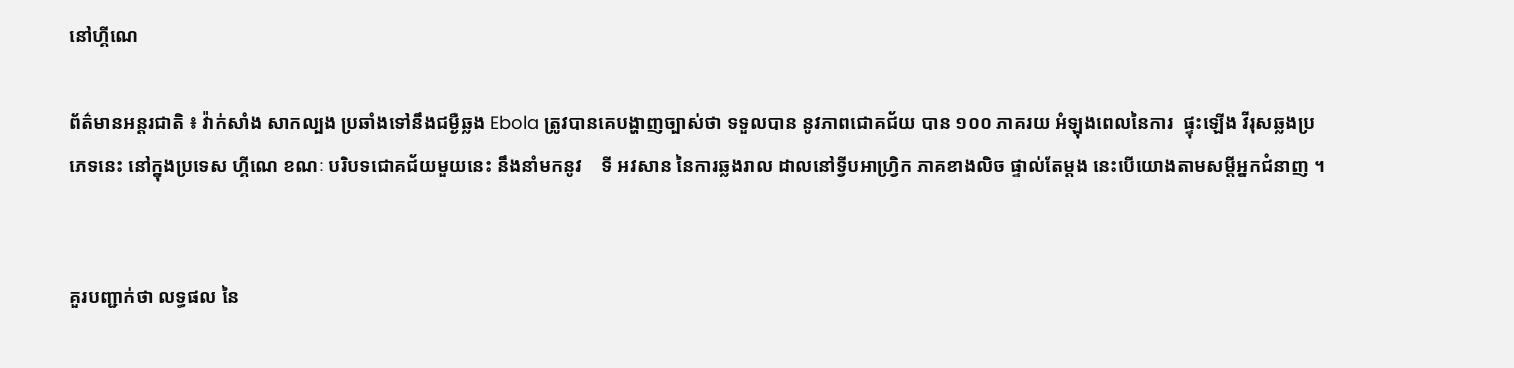នៅហ្គីណេ

ព័ត៌មានអន្តរជាតិ ៖ វ៉ាក់សាំង សាកល្បង ប្រឆាំងទៅនឹងជម្ងឺឆ្លង Ebola ត្រូវបានគេបង្ហាញច្បាស់ថា ទទួលបាន នូវភាពជោគជ័យ បាន ១០០ ភាគរយ អំឡុងពេលនៃការ  ផ្ទុះឡើង វីរុសឆ្លងប្រភេទនេះ នៅក្នុងប្រទេស ហ្គីណេ ខណៈ បរិបទជោគជ័យមួយនេះ នឹងនាំមកនូវ    ទី អវសាន នៃការឆ្លងរាល ដាលនៅទ្វីបអាហ្រ្វិក ភាគខាងលិច ផ្ទាល់តែម្តង នេះបើយោងតាមសម្តីអ្នកជំនាញ ។


គួរបញ្ជាក់ថា លទ្ធផល នៃ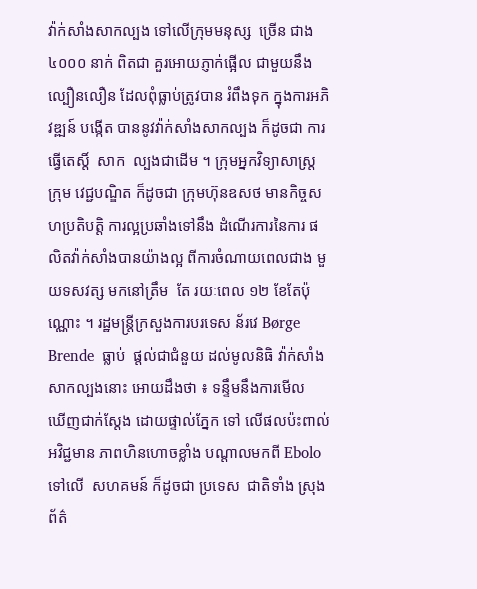វ៉ាក់សាំងសាកល្បង ទៅលើក្រុមមនុស្ស  ច្រើន ជាង ៤០០០ នាក់ ពិតជា គួរអោយភ្ញាក់ផ្អើល ជាមួយនឹងល្បឿនលឿន ដែលពុំធ្លាប់ត្រូវបាន រំពឹងទុក ក្នុងការអភិវឌ្ឍន៍ បង្កើត បាននូវវ៉ាក់សាំងសាកល្បង ក៏ដូចជា ការធ្វើតេស្តិ៍  សាក  ល្បងជាដើម ។ ក្រុមអ្នកវិទ្យាសាស្រ្ត ក្រុម វេជ្ជបណ្ឌិត ក៏ដូចជា ក្រុមហ៊ុនឧសថ មានកិច្ចសហប្រតិបត្តិ ការល្អប្រឆាំងទៅនឹង ដំណើរការនៃការ ផលិតវ៉ាក់សាំងបានយ៉ាងល្អ ពីការចំណាយពេលជាង មួយទសវត្ស មកនៅត្រឹម  តែ រយៈពេល ១២ ខែតែប៉ុណ្ណោះ ។ រដ្ឋមន្រ្តីក្រសួងការបរទេស ន័រវេ Børge Brende  ធ្លាប់  ផ្តល់ជាជំនួយ ដល់មូលនិធិ វ៉ាក់សាំងសាកល្បងនោះ អោយដឹងថា ៖ ទន្ទឹមនឹងការមើល  ឃើញជាក់ស្តែង ដោយផ្ទាល់ភ្នែក ទៅ លើផលប៉ះពាល់ អវិជ្ជមាន ភាពហិនហោចខ្លាំង បណ្តាលមកពី Ebolo ទៅលើ  សហគមន៍ ក៏ដូចជា ប្រទេស  ជាតិទាំង ស្រុង ព័ត៌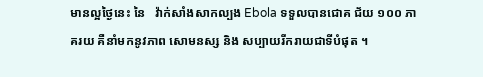មានល្អថ្ងៃនេះ នៃ   វ៉ាក់សាំងសាកល្បង Ebola ទទួលបានជោគ ជ័យ ១០០ ភាគរយ គឺនាំមកនូវភាព សោមនស្ស និង សប្បាយរីករាយជាទីបំផុត ។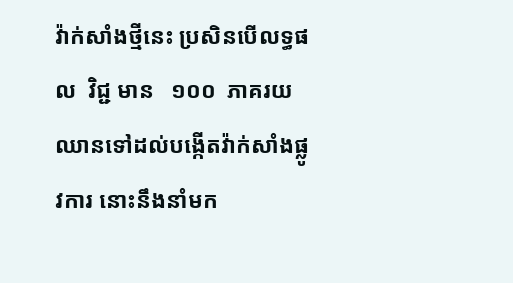វ៉ាក់សាំងថ្មីនេះ ប្រសិនបើលទ្ធផល  វិជ្ជ មាន   ១០០  ភាគរយ ឈានទៅដល់បង្កើតវ៉ាក់សាំងផ្លូវការ នោះនឹងនាំមក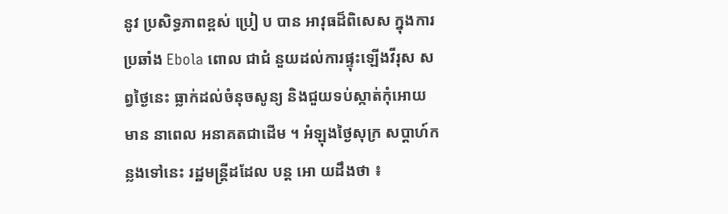នូវ ប្រសិទ្ធភាពខ្ពស់ ប្រៀ ប បាន អាវុធដ៏ពិសេស ក្នុងការប្រឆាំង Ebola ពោល ជាជំ នួយដល់ការផ្ទុះឡើងវីរុស សព្វថ្ងៃនេះ ធ្លាក់ដល់ចំនុចសូន្យ និងជួយទប់ស្កាត់កុំអោយមាន នាពេល អនាគតជាដើម ។ អំឡុងថ្ងៃសុក្រ សប្តាហ៍កន្លងទៅនេះ រដ្ឋមន្រ្តីដដែល បន្ត អោ យដឹងថា ៖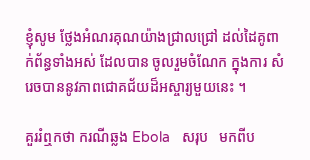ខ្ញុំសូម ថ្លែងអំណរគុណយ៉ាងជ្រាលជ្រៅ ដល់ដៃគូពាក់ព័ន្ធទាំងអស់ ដែលបាន ចូលរួមចំណែក ក្នុងការ សំ រេចបាននូវភាពជោគជ័យដ៏អស្ចារ្យមួយនេះ ។

គួររំឮកថា ករណីឆ្លង Ebola   សរុប   មកពីប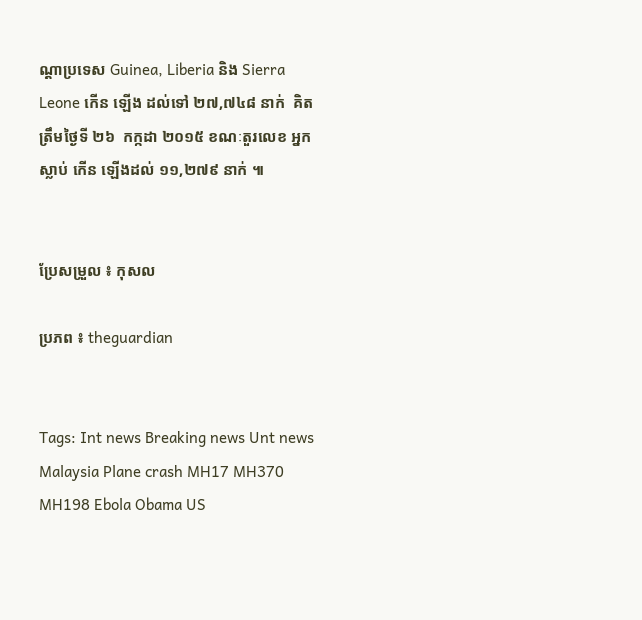ណ្តាប្រទេស Guinea, Liberia និង Sierra Leone កើន ឡើង ដល់ទៅ ២៧,៧៤៨ នាក់  គិត    ត្រឹមថ្ងៃទី ២៦  កក្កដា ២០១៥ ខណៈតួរលេខ អ្នកស្លាប់ កើន ឡើងដល់ ១១,២៧៩ នាក់ ៕


ប្រែសម្រួល ៖ កុសល

ប្រភព ៖ theguardian


Tags: Int news Breaking news Unt news Malaysia Plane crash MH17 MH370 MH198 Ebola Obama US